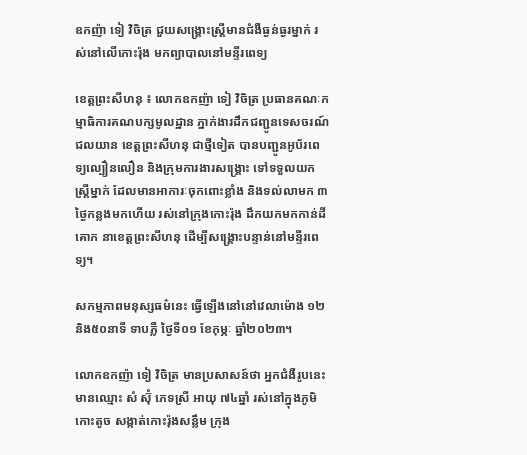ឧកញ៉ា ទៀ វិចិត្រ ជួយសង្គ្រោះស្រ្តីមានជំងឺធ្ងន់ធ្ងរម្នាក់ រស់នៅលើកោះរ៉ុង មកព្យាបាលនៅមន្ទីរពេទ្យ

ខេត្តព្រះសីហនុ ៖ លោកឧកញ៉ា ទៀ វិចិត្រ ប្រធានគណៈកម្មាធិការគណបក្សមូលដ្ឋាន ភ្នាក់ងារដឹកជញ្ជូនទេសចរណ៍ជលយាន ខេត្តព្រះសីហនុ ជាថ្មីទៀត បានបញ្ជូនអូប័រពេទ្យល្បឿនលឿន និងក្រុមការងារសង្គ្រោះ ទៅទទួលយកស្រ្តីម្នាក់ ដែលមានអាការៈចុកពោះខ្លាំង និងទល់លាមក ៣ថ្ងៃកន្លងមកហើយ រស់នៅក្រុងកោះរ៉ុង ដឹកយកមកកាន់ដីគោក នាខេត្តព្រះសីហនុ ដើម្បីសង្គ្រោះបន្ទាន់នៅមន្ទីរពេទ្យ។

សកម្មភាពមនុស្សធម៌នេះ ធ្វើឡើងនៅនៅវេលាម៉ោង ១២ និង៥០នាទី ទាបភ្លឺ ថ្ងៃទី០១ ខែកុម្ភៈ ឆ្នាំ២០២៣។

លោកឧកញ៉ា ទៀ វិចិត្រ មានប្រសាសន៍ថា អ្នកជំងឺរូបនេះ មានឈ្មោះ សំ ស៊ុំ ភេទស្រី អាយុ ៧៤ឆ្នាំ រស់នៅក្នុងភូមិកោះតូច សង្កាត់កោះរ៉ុងសន្លឹម ក្រុង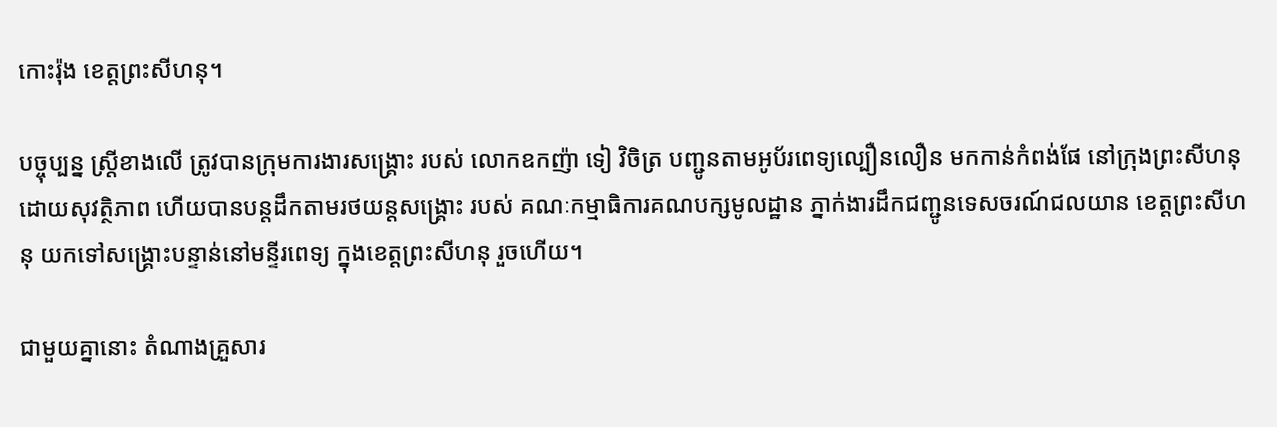កោះរ៉ុង ខេត្តព្រះសីហនុ។

បច្ចុប្បន្ន ស្រ្តីខាងលើ ត្រូវបានក្រុមការងារសង្គ្រោះ របស់ លោកឧកញ៉ា ទៀ វិចិត្រ បញ្ជូនតាមអូប័រពេទ្យល្បឿនលឿន មកកាន់កំពង់ផែ នៅក្រុងព្រះសីហនុ ដោយសុវត្ថិភាព ហើយបានបន្តដឹកតាមរថយន្តសង្គ្រោះ របស់ គណៈកម្មាធិការគណបក្សមូលដ្ឋាន ភ្នាក់ងារដឹកជញ្ជូនទេសចរណ៍ជលយាន ខេត្តព្រះសីហនុ យកទៅសង្គ្រោះបន្ទាន់នៅមន្ទីរពេទ្យ ក្នុងខេត្តព្រះសីហនុ រួចហើយ។

ជាមួយគ្នានោះ តំណាងគ្រួសារ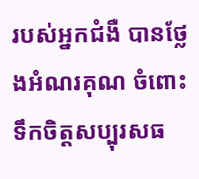របស់អ្នកជំងឺ បានថ្លែងអំណរគុណ ចំពោះទឹកចិត្តសប្បុរសធ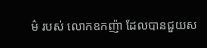ម៌ របស់ លោកឧកញ៉ា ដែលបានជួយស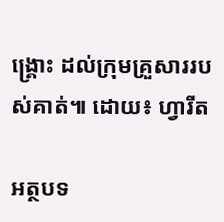ង្គ្រោះ ដល់ក្រុមគ្រួសាររបស់គាត់៕ ដោយ៖ ហ្វារីត

អត្ថបទ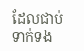ដែលជាប់ទាក់ទង